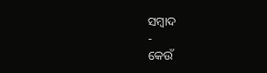ସମ୍ବାଦ
-
କେଉଁ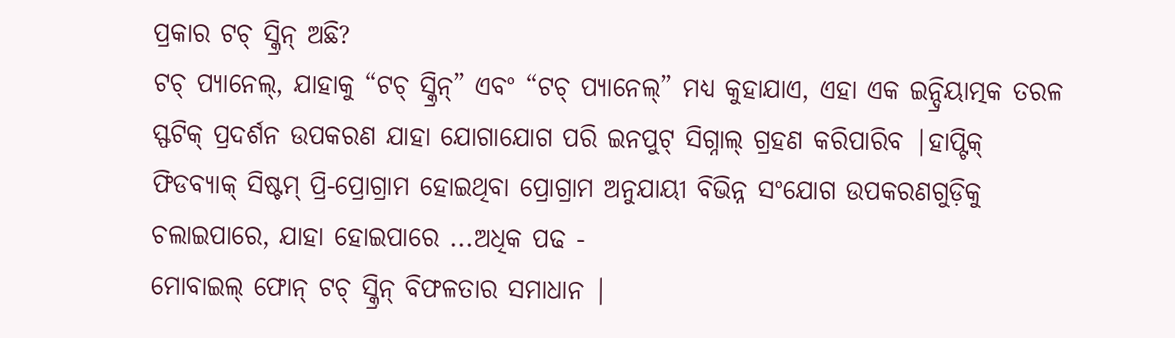ପ୍ରକାର ଟଚ୍ ସ୍କ୍ରିନ୍ ଅଛି?
ଟଚ୍ ପ୍ୟାନେଲ୍, ଯାହାକୁ “ଟଚ୍ ସ୍କ୍ରିନ୍” ଏବଂ “ଟଚ୍ ପ୍ୟାନେଲ୍” ମଧ୍ୟ କୁହାଯାଏ, ଏହା ଏକ ଇନ୍ଦ୍ରିୟାତ୍ମକ ତରଳ ସ୍ଫଟିକ୍ ପ୍ରଦର୍ଶନ ଉପକରଣ ଯାହା ଯୋଗାଯୋଗ ପରି ଇନପୁଟ୍ ସିଗ୍ନାଲ୍ ଗ୍ରହଣ କରିପାରିବ |ହାପ୍ଟିକ୍ ଫିଡବ୍ୟାକ୍ ସିଷ୍ଟମ୍ ପ୍ରି-ପ୍ରୋଗ୍ରାମ ହୋଇଥିବା ପ୍ରୋଗ୍ରାମ ଅନୁଯାୟୀ ବିଭିନ୍ନ ସଂଯୋଗ ଉପକରଣଗୁଡ଼ିକୁ ଚଲାଇପାରେ, ଯାହା ହୋଇପାରେ ...ଅଧିକ ପଢ -
ମୋବାଇଲ୍ ଫୋନ୍ ଟଚ୍ ସ୍କ୍ରିନ୍ ବିଫଳତାର ସମାଧାନ |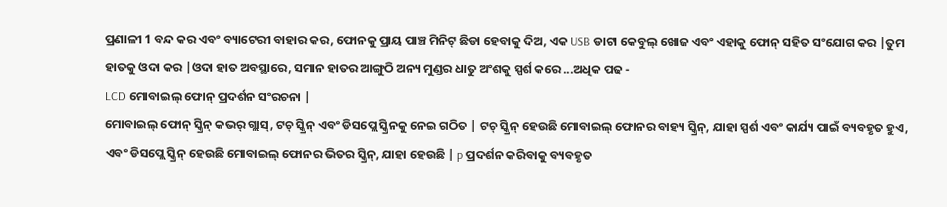ପ୍ରଣାଳୀ 1 ବନ୍ଦ କର ଏବଂ ବ୍ୟାଟେରୀ ବାହାର କର, ଫୋନକୁ ପ୍ରାୟ ପାଞ୍ଚ ମିନିଟ୍ ଛିଡା ହେବାକୁ ଦିଅ, ଏକ USB ଡାଟା କେବୁଲ୍ ଖୋଜ ଏବଂ ଏହାକୁ ଫୋନ୍ ସହିତ ସଂଯୋଗ କର |ତୁମ ହାତକୁ ଓଦା କର |ଓଦା ହାତ ଅବସ୍ଥାରେ, ସମାନ ହାତର ଆଙ୍ଗୁଠି ଅନ୍ୟ ମୁଣ୍ଡର ଧାତୁ ଅଂଶକୁ ସ୍ପର୍ଶ କରେ ...ଅଧିକ ପଢ -
LCD ମୋବାଇଲ୍ ଫୋନ୍ ପ୍ରଦର୍ଶନ ସଂରଚନା |
ମୋବାଇଲ୍ ଫୋନ୍ ସ୍କ୍ରିନ୍ କଭର୍ ଗ୍ଲାସ୍, ଟଚ୍ ସ୍କ୍ରିନ୍ ଏବଂ ଡିସପ୍ଲେ ସ୍କ୍ରିନକୁ ନେଇ ଗଠିତ | ଟଚ୍ ସ୍କ୍ରିନ୍ ହେଉଛି ମୋବାଇଲ୍ ଫୋନର ବାହ୍ୟ ସ୍କ୍ରିନ୍, ଯାହା ସ୍ପର୍ଶ ଏବଂ କାର୍ଯ୍ୟ ପାଇଁ ବ୍ୟବହୃତ ହୁଏ, ଏବଂ ଡିସପ୍ଲେ ସ୍କ୍ରିନ୍ ହେଉଛି ମୋବାଇଲ୍ ଫୋନର ଭିତର ସ୍କ୍ରିନ୍, ଯାହା ହେଉଛି | p ପ୍ରଦର୍ଶନ କରିବାକୁ ବ୍ୟବହୃତ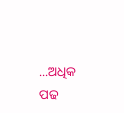...ଅଧିକ ପଢ